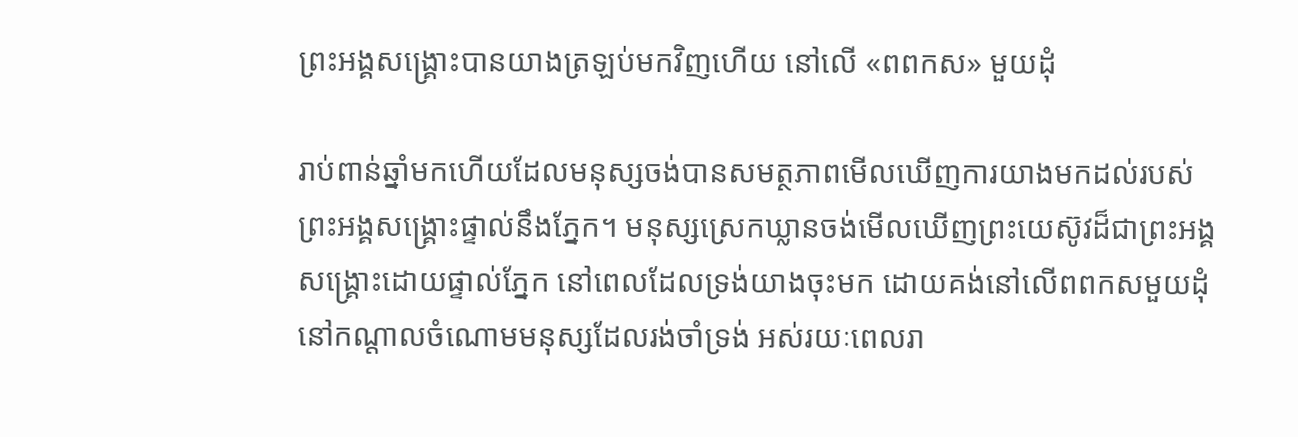ព្រះអង្គសង្គ្រោះបានយាងត្រឡប់មកវិញហើយ នៅលើ «ពពកស» មួយដុំ

រាប់ពាន់ឆ្នាំមកហើយដែលមនុស្សចង់បានសមត្ថភាពមើលឃើញការយាងមកដល់របស់ព្រះអង្គសង្គ្រោះផ្ទាល់នឹងភ្នែក។ មនុស្សស្រេកឃ្លានចង់មើលឃើញព្រះយេស៊ូវដ៏ជាព្រះអង្គសង្គ្រោះដោយផ្ទាល់ភ្នែក នៅពេលដែលទ្រង់យាងចុះមក ដោយគង់នៅលើពពកសមួយដុំ នៅកណ្ដាលចំណោមមនុស្សដែលរង់ចាំទ្រង់ អស់រយៈពេលរា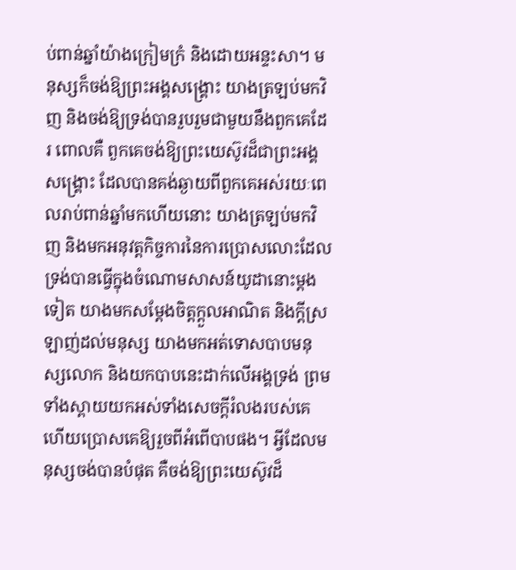ប់ពាន់ឆ្នាំយ៉ាងក្រៀមក្រំ និងដោយអន្ទះសា។ មនុស្សក៏ចង់ឱ្យព្រះអង្គសង្គ្រោះ យាងត្រឡប់មកវិញ និងចង់ឱ្យទ្រង់បានរួបរួមជាមួយនឹងពួកគេដែរ ពោលគឺ ពួកគេចង់ឱ្យព្រះយេស៊ូវដ៏ជាព្រះអង្គសង្គ្រោះ ដែលបានគង់ឆ្ងាយពីពួកគេអស់រយៈពេលរាប់ពាន់ឆ្នាំមកហើយនោះ យាងត្រឡប់មកវិញ និងមកអនុវត្តកិច្ចការនៃការប្រោសលោះដែលទ្រង់បានធ្វើក្នុងចំណោមសាសន៍យូដានោះម្ដងទៀត យាងមកសម្ដែងចិត្តក្ដួលអាណិត និងក្ដីស្រឡាញ់ដល់មនុស្ស យាងមកអត់ទោសបាបមនុស្សលោក និងយកបាបនេះដាក់លើអង្គទ្រង់ ព្រមទាំងស្ពាយយកអស់ទាំងសេចក្ដីរំលងរបស់គេ ហើយប្រោសគេឱ្យរួចពីអំពើបាបផង។ អ្វីដែលមនុស្សចង់បានបំផុត គឺចង់ឱ្យព្រះយេស៊ូវដ៏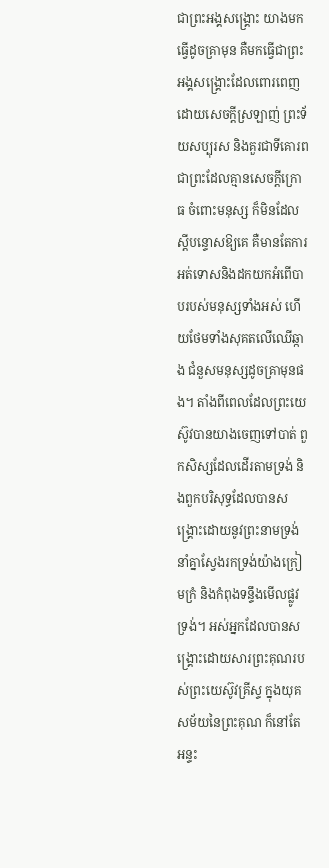ជាព្រះអង្គសង្គ្រោះ យាងមកធ្វើដូចគ្រាមុន គឺមកធ្វើជាព្រះអង្គសង្គ្រោះដែលពោរពេញដោយសេចក្ដីស្រឡាញ់ ព្រះទ័យសប្បុរស និងគួរជាទីគោរព ជាព្រះដែលគ្មានសេចក្ដីក្រោធ ចំពោះមនុស្ស ក៏មិនដែលស្ដីបន្ទោសឱ្យគេ គឺមានតែការអត់ទោសនិងដកយកអំពើបាបរបស់មនុស្សទាំងអស់ ហើយថែមទាំងសុគតលើឈើឆ្កាង ជំនួសមនុស្សដូចគ្រាមុនផង។ តាំងពីពេលដែលព្រះយេស៊ូវបានយាងចេញទៅបាត់ ពួកសិស្សដែលដើរតាមទ្រង់ និងពួកបរិសុទ្ធដែលបានសង្គ្រោះដោយនូវព្រះនាមទ្រង់ នាំគ្នាស្វែងរកទ្រង់យ៉ាងក្រៀមក្រំ និងកំពុងទន្ទឹងមើលផ្លូវទ្រង់។ អស់អ្នកដែលបានសង្គ្រោះដោយសារព្រះគុណរបស់ព្រះយេស៊ូវគ្រីស្ទ ក្នុងយុគសម័យនៃព្រះគុណ ក៏នៅតែអន្ទះ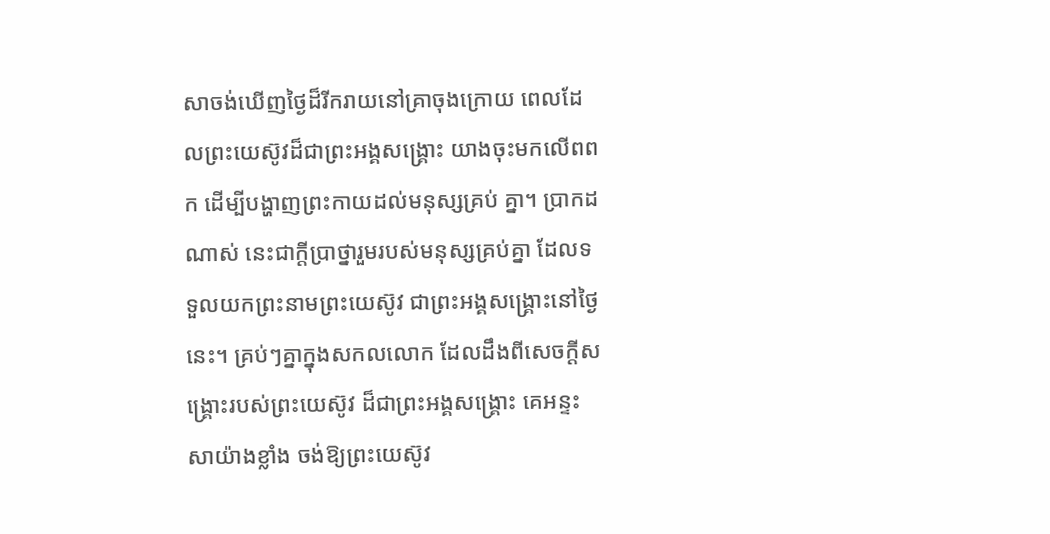សាចង់ឃើញថ្ងៃដ៏រីករាយនៅគ្រាចុងក្រោយ ពេលដែលព្រះយេស៊ូវដ៏ជាព្រះអង្គសង្គ្រោះ យាងចុះមកលើពពក ដើម្បីបង្ហាញព្រះកាយដល់មនុស្សគ្រប់ គ្នា។ ប្រាកដណាស់ នេះជាក្ដីប្រាថ្នារួមរបស់មនុស្សគ្រប់គ្នា ដែលទទួលយកព្រះនាមព្រះយេស៊ូវ ជាព្រះអង្គសង្គ្រោះនៅថ្ងៃនេះ។ គ្រប់ៗគ្នាក្នុងសកលលោក ដែលដឹងពីសេចក្ដីសង្គ្រោះរបស់ព្រះយេស៊ូវ ដ៏ជាព្រះអង្គសង្គ្រោះ គេអន្ទះសាយ៉ាងខ្លាំង ចង់ឱ្យព្រះយេស៊ូវ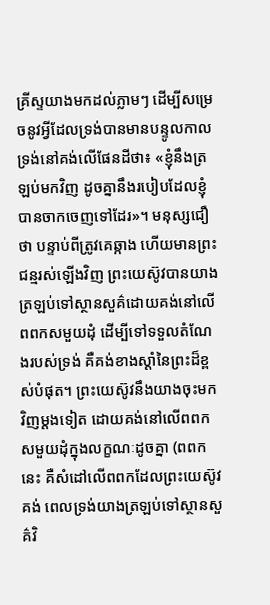គ្រីស្ទយាងមកដល់ភ្លាមៗ ដើម្បីសម្រេចនូវអ្វីដែលទ្រង់បានមានបន្ទូលកាលទ្រង់នៅគង់លើផែនដីថា៖ «ខ្ញុំនឹងត្រឡប់មកវិញ ដូចគ្នានឹងរបៀបដែលខ្ញុំបានចាកចេញទៅដែរ»។ មនុស្សជឿថា បន្ទាប់ពីត្រូវគេឆ្កាង ហើយមានព្រះជន្មរស់ឡើងវិញ ព្រះយេស៊ូវបានយាងត្រឡប់ទៅស្ថានសួគ៌ដោយគង់នៅលើពពកសមួយដុំ ដើម្បីទៅទទួលតំណែងរបស់ទ្រង់ គឺគង់ខាងស្ដាំនៃព្រះដ៏ខ្ពស់បំផុត។ ព្រះយេស៊ូវនឹងយាងចុះមកវិញម្ដងទៀត ដោយគង់នៅលើពពកសមួយដុំក្នុងលក្ខណៈដូចគ្នា (ពពកនេះ គឺសំដៅលើពពកដែលព្រះយេស៊ូវគង់ ពេលទ្រង់យាងត្រឡប់ទៅស្ថានសួគ៌វិ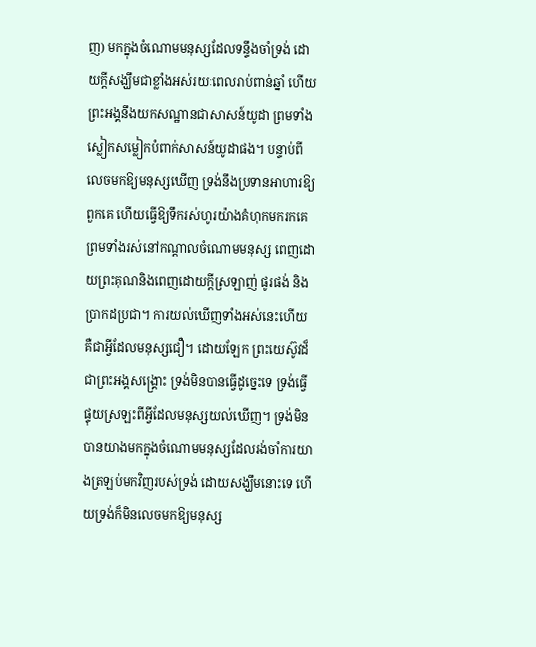ញ) មកក្នុងចំណោមមនុស្សដែលទន្ទឹងចាំទ្រង់ ដោយក្ដីសង្ឃឹមជាខ្លាំងអស់រយៈពេលរាប់ពាន់ឆ្នាំ ហើយព្រះអង្គនឹងយកសណ្ឋានជាសាសន៍យូដា ព្រមទាំងស្លៀកសម្លៀកបំពាក់សាសន៍យូដាផង។ បន្ទាប់ពីលេចមកឱ្យមនុស្សឃើញ ទ្រង់នឹងប្រទានអាហារឱ្យពួកគេ ហើយធ្វើឱ្យទឹករស់ហូរយ៉ាងគំហុកមករកគេ ព្រមទាំងរស់នៅកណ្ដាលចំណោមមនុស្ស ពេញដោយព្រះគុណនិងពេញដោយក្ដីស្រឡាញ់ ផូរផង់ និងប្រាកដប្រជា។ ការយល់ឃើញទាំងអស់នេះហើយ គឺជាអ្វីដែលមនុស្សជឿ។ ដោយឡែក ព្រះយេស៊ូវដ៏ជាព្រះអង្គសង្គ្រោះ ទ្រង់មិនបានធ្វើដូច្នេះទេ ទ្រង់ធ្វើផ្ទុយស្រឡះពីអ្វីដែលមនុស្សយល់ឃើញ។ ទ្រង់មិនបានយាងមកក្នុងចំណោមមនុស្សដែលរង់ចាំការយាងត្រឡប់មកវិញរបស់ទ្រង់ ដោយសង្ឃឹមនោះទេ ហើយទ្រង់ក៏មិនលេចមកឱ្យមនុស្ស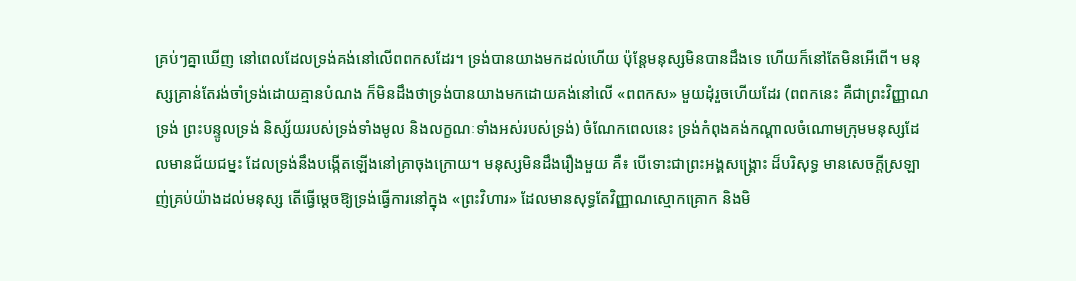គ្រប់ៗគ្នាឃើញ នៅពេលដែលទ្រង់គង់នៅលើពពកសដែរ។ ទ្រង់បានយាងមកដល់ហើយ ប៉ុន្តែមនុស្សមិនបានដឹងទេ ហើយក៏នៅតែមិនអើពើ។ មនុស្សគ្រាន់តែរង់ចាំទ្រង់ដោយគ្មានបំណង ក៏មិនដឹងថាទ្រង់បានយាងមកដោយគង់នៅលើ «ពពកស» មួយដុំរួចហើយដែរ (ពពកនេះ គឺជាព្រះវិញ្ញាណទ្រង់ ព្រះបន្ទូលទ្រង់ និស្ស័យរបស់ទ្រង់ទាំងមូល និងលក្ខណៈទាំងអស់របស់ទ្រង់) ចំណែកពេលនេះ ទ្រង់កំពុងគង់កណ្ដាលចំណោមក្រុមមនុស្សដែលមានជ័យជម្នះ ដែលទ្រង់នឹងបង្កើតឡើងនៅគ្រាចុងក្រោយ។ មនុស្សមិនដឹងរឿងមួយ គឺ៖ បើទោះជាព្រះអង្គសង្គ្រោះ ដ៏បរិសុទ្ធ មានសេចក្ដីស្រឡាញ់គ្រប់យ៉ាងដល់មនុស្ស តើធ្វើម្ដេចឱ្យទ្រង់ធ្វើការនៅក្នុង «ព្រះវិហារ» ដែលមានសុទ្ធតែវិញ្ញាណស្មោកគ្រោក និងមិ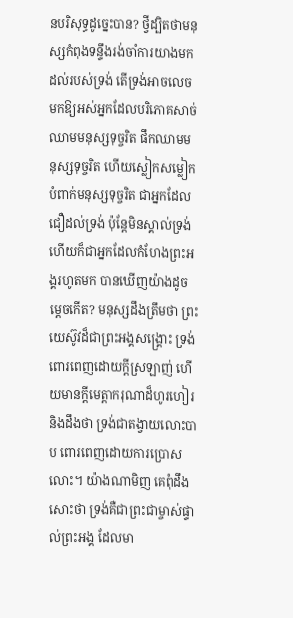នបរិសុទ្ធដូច្នេះបាន? ថ្វីដ្បិតថាមនុស្សកំពុងទន្ទឹងរង់ចាំការយាងមកដល់របស់ទ្រង់ តើទ្រង់អាចលេចមកឱ្យអស់អ្នកដែលបរិភោគសាច់ឈាមមនុស្សទុច្ចរិត ផឹកឈាមមនុស្សទុច្ចរិត ហើយស្លៀកសម្លៀកបំពាក់មនុស្សទុច្ចរិត ជាអ្នកដែលជឿដល់ទ្រង់ ប៉ុន្តែមិនស្គាល់ទ្រង់ ហើយក៏ជាអ្នកដែលកំហែងព្រះអង្គរហូតមក បានឃើញយ៉ាងដូចម្ដេចកើត? មនុស្សដឹងត្រឹមថា ព្រះយេស៊ូវដ៏ជាព្រះអង្គសង្គ្រោះ ទ្រង់ពោរពេញដោយក្ដីស្រឡាញ់ ហើយមានក្ដីមេត្តាករុណាដ៏ហូរហៀរ និងដឹងថា ទ្រង់ជាតង្វាយលោះបាប ពោរពេញដោយការប្រោសលោះ។ យ៉ាងណាមិញ គេពុំដឹងសោះថា ទ្រង់គឺជាព្រះជាម្ចាស់ផ្ទាល់ព្រះអង្គ ដែលមា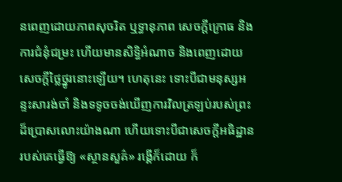នពេញដោយភាពសុចរិត ឬទ្ធានុភាព សេចក្ដីក្រោធ និងការជំនុំជម្រះ ហើយមានសិទ្ធិអំណាច និងពេញដោយសេចក្ដីថ្លៃថ្នូរនោះឡើយ។ ហេតុនេះ ទោះបីជាមនុស្សអន្ទះសារង់ចាំ និងទទូចចង់ឃើញការវិលត្រឡប់របស់ព្រះដ៏ប្រោសលោះយ៉ាងណា ហើយទោះបីជាសេចក្ដីអធិដ្ឋានរបស់គេធ្វើឱ្យ «ស្ថានសួគ៌» រង្គើក៏ដោយ ក៏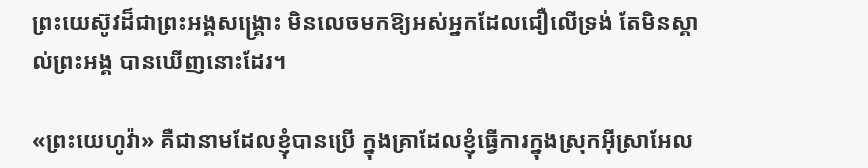ព្រះយេស៊ូវដ៏ជាព្រះអង្គសង្គ្រោះ មិនលេចមកឱ្យអស់អ្នកដែលជឿលើទ្រង់ តែមិនស្គាល់ព្រះអង្គ បានឃើញនោះដែរ។

«ព្រះយេហូវ៉ា» គឺជានាមដែលខ្ញុំបានប្រើ ក្នុងគ្រាដែលខ្ញុំធ្វើការក្នុងស្រុកអ៊ីស្រាអែល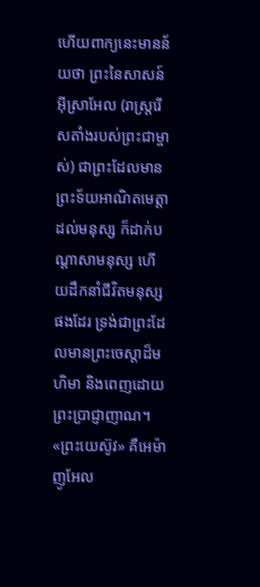ហើយពាក្យនេះមានន័យថា ព្រះនៃសាសន៍អ៊ីស្រាអែល (រាស្ត្ររើសតាំងរបស់ព្រះជាម្ចាស់) ជាព្រះដែលមានព្រះទ័យអាណិតមេត្តាដល់មនុស្ស ក៏ដាក់បណ្ដាសាមនុស្ស ហើយដឹកនាំជីវិតមនុស្សផងដែរ ទ្រង់ជាព្រះដែលមានព្រះចេស្ដាដ៏មហិមា និងពេញដោយព្រះប្រាជ្ញាញាណ។ «ព្រះយេស៊ូវ» គឺអេម៉ាញូអែល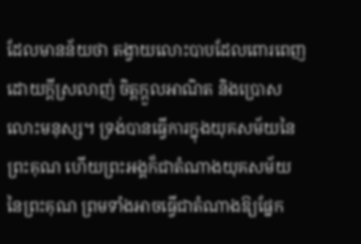ដែលមានន័យថា តង្វាយលោះបាបដែលពោរពេញដោយក្ដីស្រលាញ់ ចិត្តក្ដួលអាណិត និងប្រោសលោះមនុស្ស។ ទ្រង់បានធ្វើការក្នុងយុគសម័យនៃព្រះគុណ ហើយព្រះអង្គក៏ជាតំណាងយុគសម័យនៃព្រះគុណ ព្រមទាំងអាចធ្វើជាតំណាងឱ្យផ្នែក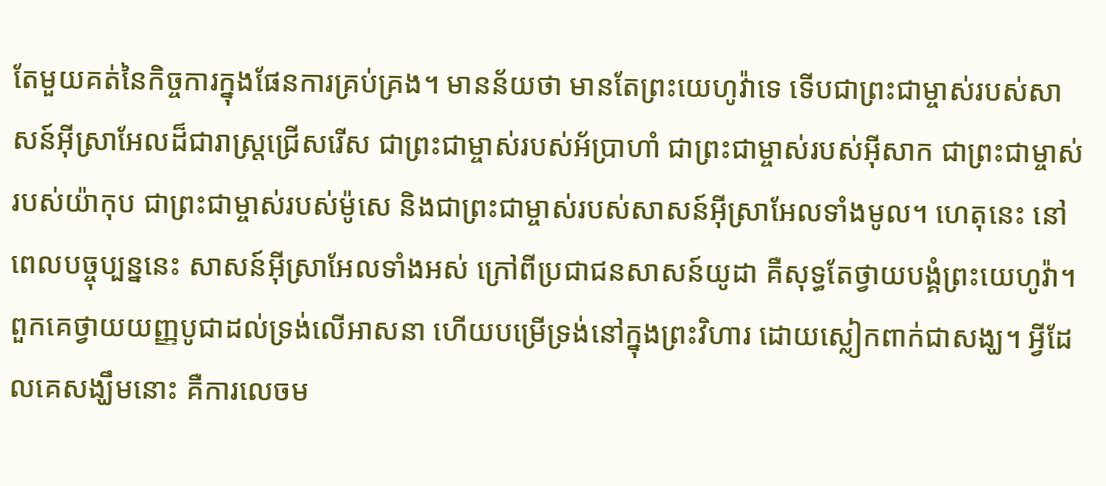តែមួយគត់នៃកិច្ចការក្នុងផែនការគ្រប់គ្រង។ មានន័យថា មានតែព្រះយេហូវ៉ាទេ ទើបជាព្រះជាម្ចាស់របស់សាសន៍អ៊ីស្រាអែលដ៏ជារាស្ត្រជ្រើសរើស ជាព្រះជាម្ចាស់របស់អ័ប្រាហាំ ជាព្រះជាម្ចាស់របស់អ៊ីសាក ជាព្រះជាម្ចាស់របស់យ៉ាកុប ជាព្រះជាម្ចាស់របស់ម៉ូសេ និងជាព្រះជាម្ចាស់របស់សាសន៍អ៊ីស្រាអែលទាំងមូល។ ហេតុនេះ នៅពេលបច្ចុប្បន្ននេះ សាសន៍អ៊ីស្រាអែលទាំងអស់ ក្រៅពីប្រជាជនសាសន៍យូដា គឺសុទ្ធតែថ្វាយបង្គំព្រះយេហូវ៉ា។ ពួកគេថ្វាយយញ្ញបូជាដល់ទ្រង់លើអាសនា ហើយបម្រើទ្រង់នៅក្នុងព្រះវិហារ ដោយស្លៀកពាក់ជាសង្ឃ។ អ្វីដែលគេសង្ឃឹមនោះ គឺការលេចម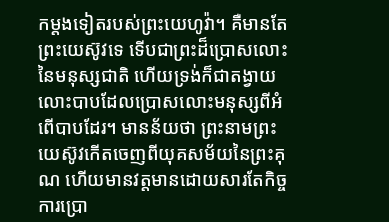កម្ដងទៀតរបស់ព្រះយេហូវ៉ា។ គឺមានតែព្រះយេស៊ូវទេ ទើបជាព្រះដ៏ប្រោសលោះនៃមនុស្សជាតិ ហើយទ្រង់ក៏ជាតង្វាយលោះបាបដែលប្រោសលោះមនុស្សពីអំពើបាបដែរ។ មានន័យថា ព្រះនាមព្រះយេស៊ូវកើតចេញពីយុគសម័យនៃព្រះគុណ ហើយមានវត្តមានដោយសារតែកិច្ចការប្រោ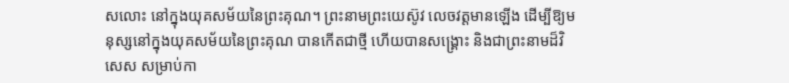សលោះ នៅក្នុងយុគសម័យនៃព្រះគុណ។ ព្រះនាមព្រះយេស៊ូវ លេចវត្តមានឡើង ដើម្បីឱ្យមនុស្សនៅក្នុងយុគសម័យនៃព្រះគុណ បានកើតជាថ្មី ហើយបានសង្គ្រោះ និងជាព្រះនាមដ៏វិសេស សម្រាប់កា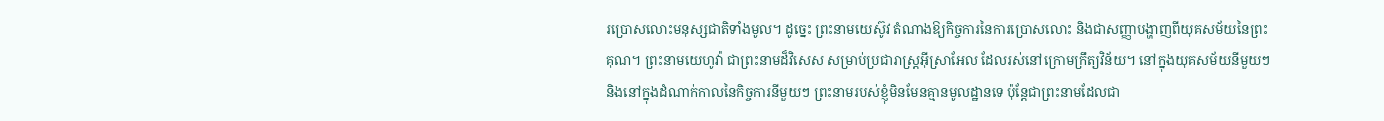រប្រោសលោះមនុស្សជាតិទាំងមូល។ ដូច្នេះ ព្រះនាមយេស៊ូវ តំណាងឱ្យកិច្ចការនៃការប្រោសលោះ និងជាសញ្ញាបង្ហាញពីយុគសម័យនៃព្រះគុណ។ ព្រះនាមយេហូវ៉ា ជាព្រះនាមដ៏វិសេស សម្រាប់ប្រជារាស្ត្រអ៊ីស្រាអែល ដែលរស់នៅក្រោមក្រឹត្យវិន័យ។ នៅក្នុងយុគសម័យនីមួយៗ និងនៅក្នុងដំណាក់កាលនៃកិច្ចការនីមួយៗ ព្រះនាមរបស់ខ្ញុំមិនមែនគ្មានមូលដ្ឋានទេ ប៉ុន្តែជាព្រះនាមដែលជា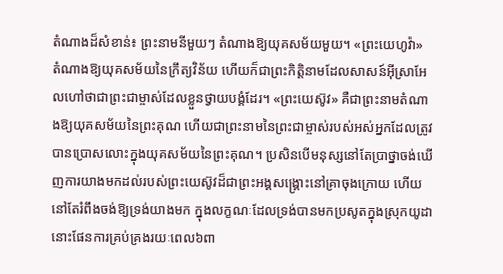តំណាងដ៏សំខាន់៖ ព្រះនាមនីមួយៗ តំណាងឱ្យយុគសម័យមួយ។ «ព្រះយេហូវ៉ា» តំណាងឱ្យយុគសម័យនៃក្រឹត្យវិន័យ ហើយក៏ជាព្រះកិត្តិនាមដែលសាសន៍អ៊ីស្រាអែលហៅថាជាព្រះជាម្ចាស់ដែលខ្លួនថ្វាយបង្គំដែរ។ «ព្រះយេស៊ូវ» គឺជាព្រះនាមតំណាងឱ្យយុគសម័យនៃព្រះគុណ ហើយជាព្រះនាមនៃព្រះជាម្ចាស់របស់អស់អ្នកដែលត្រូវបានប្រោសលោះក្នុងយុគសម័យនៃព្រះគុណ។ ប្រសិនបើមនុស្សនៅតែប្រាថ្នាចង់ឃើញការយាងមកដល់របស់ព្រះយេស៊ូវដ៏ជាព្រះអង្គសង្គ្រោះនៅគ្រាចុងក្រោយ ហើយនៅតែរំពឹងចង់ឱ្យទ្រង់យាងមក ក្នុងលក្ខណៈដែលទ្រង់បានមកប្រសូតក្នុងស្រុកយូដា នោះផែនការគ្រប់គ្រងរយៈពេល៦ពា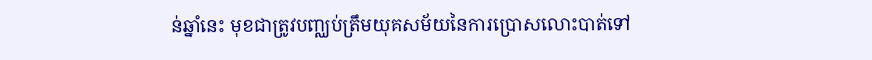ន់ឆ្នាំនេះ មុខជាត្រូវបញ្ឈប់ត្រឹមយុគសម័យនៃការប្រោសលោះបាត់ទៅ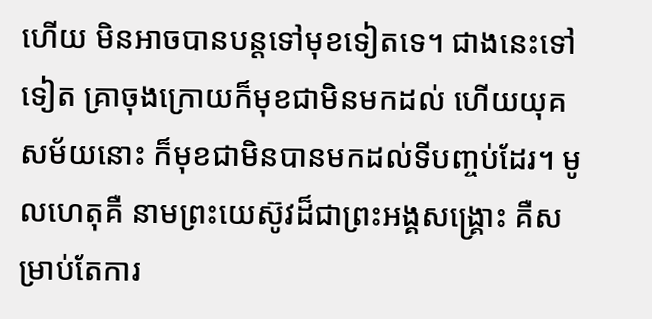ហើយ មិនអាចបានបន្តទៅមុខទៀតទេ។ ជាងនេះទៅទៀត គ្រាចុងក្រោយក៏មុខជាមិនមកដល់ ហើយយុគសម័យនោះ ក៏មុខជាមិនបានមកដល់ទីបញ្ចប់ដែរ។ មូលហេតុគឺ នាមព្រះយេស៊ូវដ៏ជាព្រះអង្គសង្គ្រោះ គឺសម្រាប់តែការ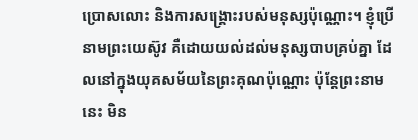ប្រោសលោះ និងការសង្គ្រោះរបស់មនុស្សប៉ុណ្ណោះ។ ខ្ញុំប្រើនាមព្រះយេស៊ូវ គឺដោយយល់ដល់មនុស្សបាបគ្រប់គ្នា ដែលនៅក្នុងយុគសម័យនៃព្រះគុណប៉ុណ្ណោះ ប៉ុន្តែព្រះនាមនេះ មិន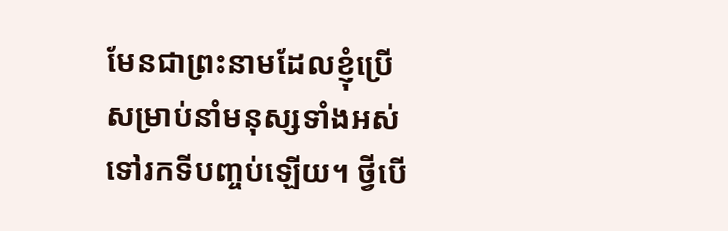មែនជាព្រះនាមដែលខ្ញុំប្រើ សម្រាប់នាំមនុស្សទាំងអស់ ទៅរកទីបញ្ចប់ឡើយ។ ថ្វីបើ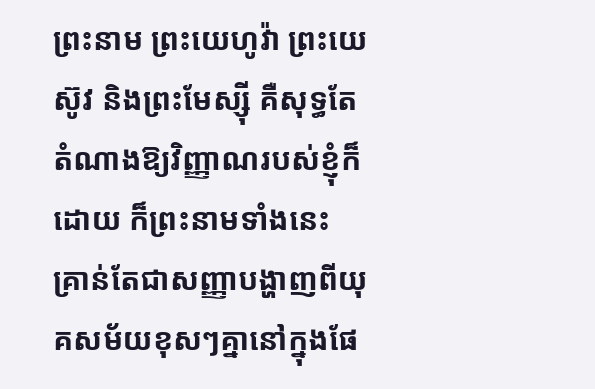ព្រះនាម ព្រះយេហូវ៉ា ព្រះយេស៊ូវ និងព្រះមែស្ស៊ី គឺសុទ្ធតែតំណាងឱ្យវិញ្ញាណរបស់ខ្ញុំក៏ដោយ ក៏ព្រះនាមទាំងនេះ គ្រាន់តែជាសញ្ញាបង្ហាញពីយុគសម័យខុសៗគ្នានៅក្នុងផែ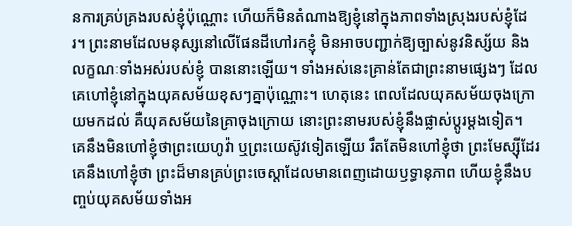នការគ្រប់គ្រងរបស់ខ្ញុំប៉ុណ្ណោះ ហើយក៏មិនតំណាងឱ្យខ្ញុំនៅក្នុងភាពទាំងស្រុងរបស់ខ្ញុំដែរ។ ព្រះនាមដែលមនុស្សនៅលើផែនដីហៅរកខ្ញុំ មិនអាចបញ្ជាក់ឱ្យច្បាស់នូវនិស្ស័យ និងលក្ខណៈទាំងអស់របស់ខ្ញុំ បាននោះឡើយ។ ទាំងអស់នេះគ្រាន់តែជាព្រះនាមផ្សេងៗ ដែលគេហៅខ្ញុំនៅក្នុងយុគសម័យខុសៗគ្នាប៉ុណ្ណោះ។ ហេតុនេះ ពេលដែលយុគសម័យចុងក្រោយមកដល់ គឺយុគសម័យនៃគ្រាចុងក្រោយ នោះព្រះនាមរបស់ខ្ញុំនឹងផ្លាស់ប្ដូរម្ដងទៀត។ គេនឹងមិនហៅខ្ញុំថាព្រះយេហូវ៉ា ឬព្រះយេស៊ូវទៀតឡើយ រឹតតែមិនហៅខ្ញុំថា ព្រះមែស្ស៊ីដែរ គេនឹងហៅខ្ញុំថា ព្រះដ៏មានគ្រប់ព្រះចេស្ដាដែលមានពេញដោយឫទ្ធានុភាព ហើយខ្ញុំនឹងបញ្ចប់យុគសម័យទាំងអ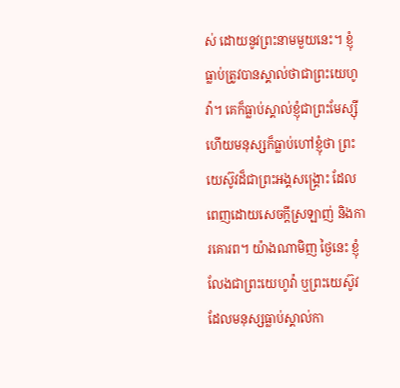ស់ ដោយនូវព្រះនាមមួយនេះ។ ខ្ញុំធ្លាប់ត្រូវបានស្គាល់ថាជាព្រះយេហូវ៉ា។ គេក៏ធ្លាប់ស្គាល់ខ្ញុំជាព្រះមែស្ស៊ី ហើយមនុស្សក៏ធ្លាប់ហៅខ្ញុំថា ព្រះយេស៊ូវដ៏ជាព្រះអង្គសង្គ្រោះ ដែលពេញដោយសេចក្ដីស្រឡាញ់ និងការគោរព។ យ៉ាងណាមិញ ថ្ងៃនេះ ខ្ញុំលែងជាព្រះយេហូវ៉ា ឬព្រះយេស៊ូវ ដែលមនុស្សធ្លាប់ស្គាល់កា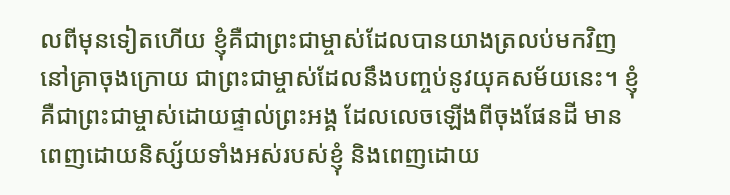លពីមុនទៀតហើយ ខ្ញុំគឺជាព្រះជាម្ចាស់ដែលបានយាងត្រលប់មកវិញនៅគ្រាចុងក្រោយ ជាព្រះជាម្ចាស់ដែលនឹងបញ្ចប់នូវយុគសម័យនេះ។ ខ្ញុំគឺជាព្រះជាម្ចាស់ដោយផ្ទាល់ព្រះអង្គ ដែលលេចឡើងពីចុងផែនដី មានពេញដោយនិស្ស័យទាំងអស់របស់ខ្ញុំ និងពេញដោយ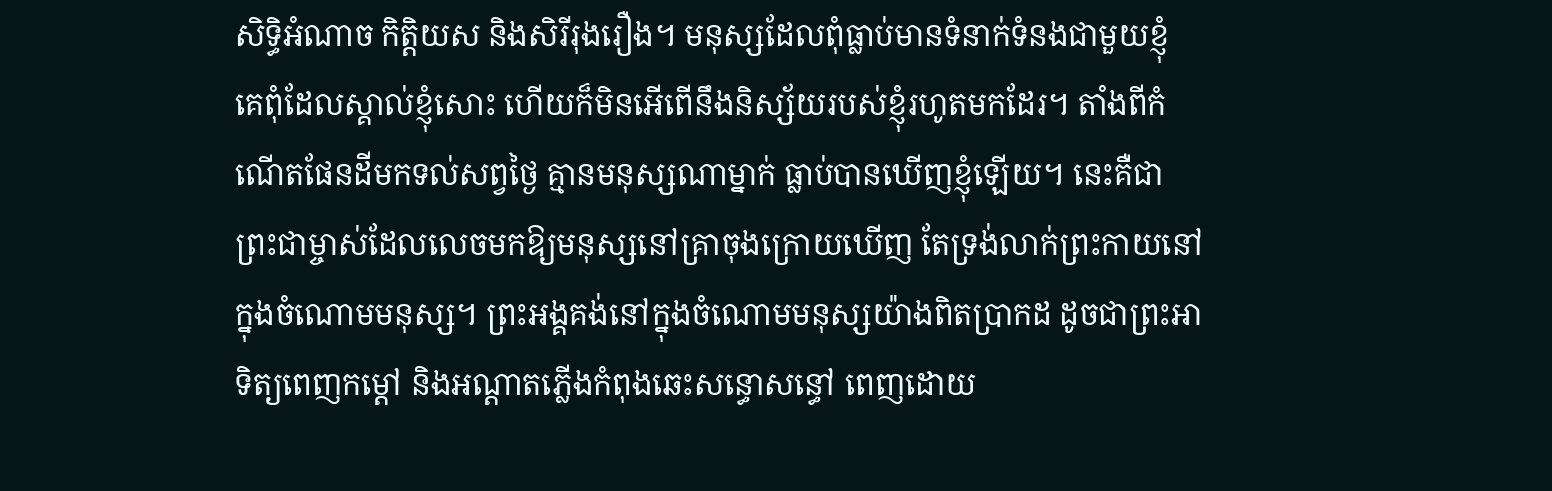សិទ្ធិអំណាច កិត្តិយស និងសិរីរុងរឿង។ មនុស្សដែលពុំធ្លាប់មានទំនាក់ទំនងជាមួយខ្ញុំ គេពុំដែលស្គាល់ខ្ញុំសោះ ហើយក៏មិនអើពើនឹងនិស្ស័យរបស់ខ្ញុំរហូតមកដែរ។ តាំងពីកំណើតផែនដីមកទល់សព្វថ្ងៃ គ្មានមនុស្សណាម្នាក់ ធ្លាប់បានឃើញខ្ញុំឡើយ។ នេះគឺជាព្រះជាម្ចាស់ដែលលេចមកឱ្យមនុស្សនៅគ្រាចុងក្រោយឃើញ តែទ្រង់លាក់ព្រះកាយនៅក្នុងចំណោមមនុស្ស។ ព្រះអង្គគង់នៅក្នុងចំណោមមនុស្សយ៉ាងពិតប្រាកដ ដូចជាព្រះអាទិត្យពេញកម្ដៅ និងអណ្ដាតភ្លើងកំពុងឆេះសន្ធោសន្ធៅ ពេញដោយ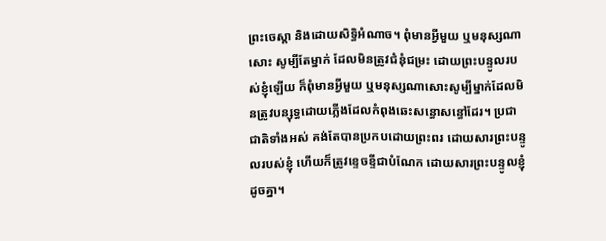ព្រះចេស្ដា និងដោយសិទ្ធិអំណាច។ ពុំមានអ្វីមួយ ឬមនុស្សណាសោះ សូម្បីតែម្នាក់ ដែលមិនត្រូវជំនុំជម្រះ ដោយព្រះបន្ទូលរបស់ខ្ញុំឡើយ ក៏ពុំមានអ្វីមួយ ឬមនុស្សណាសោះសូម្បីម្នាក់ដែលមិនត្រូវបន្សុទ្ធដោយភ្លើងដែលកំពុងឆេះសន្ធោសន្ធៅដែរ។ ប្រជាជាតិទាំងអស់ គង់តែបានប្រកបដោយព្រះពរ ដោយសារព្រះបន្ទូលរបស់ខ្ញុំ ហើយក៏ត្រូវខ្ទេចខ្ទីជាបំណែក ដោយសារព្រះបន្ទូលខ្ញុំដូចគ្នា។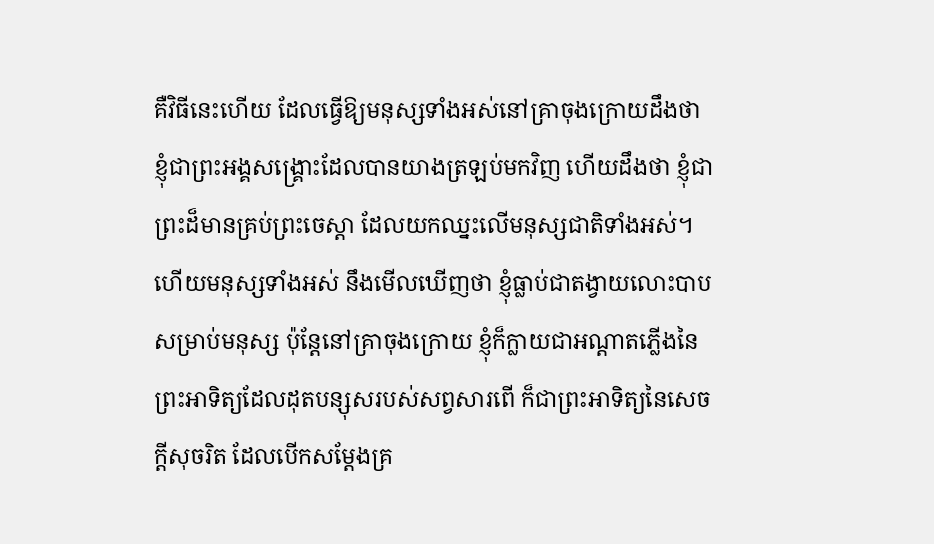គឺវិធីនេះហើយ ដែលធ្វើឱ្យមនុស្សទាំងអស់នៅគ្រាចុងក្រោយដឹងថា ខ្ញុំជាព្រះអង្គសង្គ្រោះដែលបានយាងត្រឡប់មកវិញ ហើយដឹងថា ខ្ញុំជាព្រះដ៏មានគ្រប់ព្រះចេស្ដា ដែលយកឈ្នះលើមនុស្សជាតិទាំងអស់។ ហើយមនុស្សទាំងអស់ នឹងមើលឃើញថា ខ្ញុំធ្លាប់ជាតង្វាយលោះបាបសម្រាប់មនុស្ស ប៉ុន្តែនៅគ្រាចុងក្រោយ ខ្ញុំក៏ក្លាយជាអណ្ដាតភ្លើងនៃព្រះអាទិត្យដែលដុតបន្សុសរបស់សព្វសារពើ ក៏ជាព្រះអាទិត្យនៃសេចក្ដីសុចរិត ដែលបើកសម្ដែងគ្រ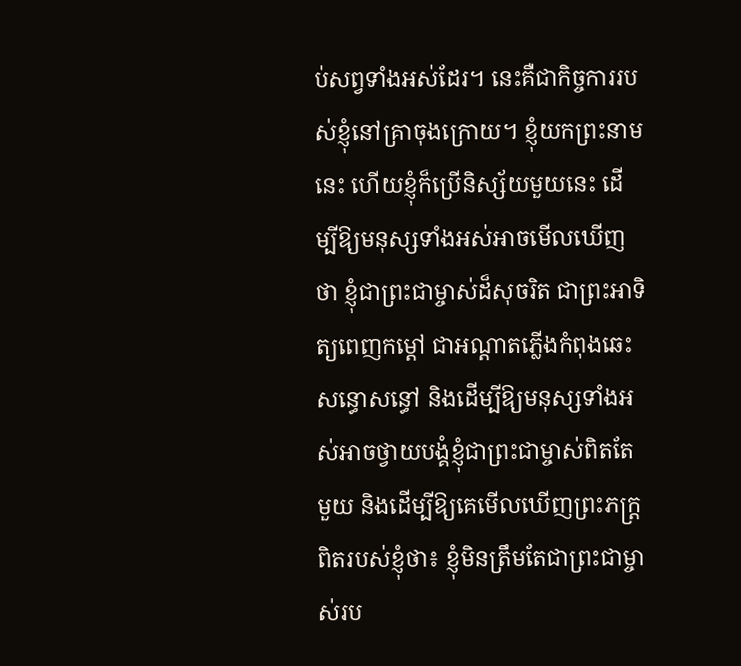ប់សព្វទាំងអស់ដែរ។ នេះគឺជាកិច្ចការរបស់ខ្ញុំនៅគ្រាចុងក្រោយ។ ខ្ញុំយកព្រះនាមនេះ ហើយខ្ញុំក៏ប្រើនិស្ស័យមួយនេះ ដើម្បីឱ្យមនុស្សទាំងអស់អាចមើលឃើញថា ខ្ញុំជាព្រះជាម្ចាស់ដ៏សុចរិត ជាព្រះអាទិត្យពេញកម្ដៅ ជាអណ្ដាតភ្លើងកំពុងឆេះសន្ធោសន្ធៅ និងដើម្បីឱ្យមនុស្សទាំងអស់អាចថ្វាយបង្គំខ្ញុំជាព្រះជាម្ចាស់ពិតតែមួយ និងដើម្បីឱ្យគេមើលឃើញព្រះភក្ត្រពិតរបស់ខ្ញុំថា៖ ខ្ញុំមិនត្រឹមតែជាព្រះជាម្ចាស់រប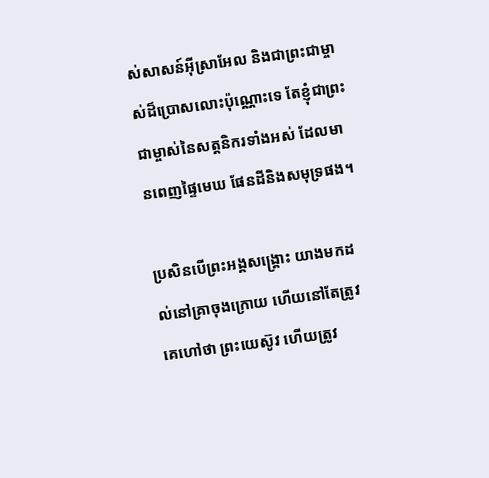ស់សាសន៍អ៊ីស្រាអែល និងជាព្រះជាម្ចាស់ដ៏ប្រោសលោះប៉ុណ្ណោះទេ តែខ្ញុំជាព្រះជាម្ចាស់នៃសត្តនិករទាំងអស់ ដែលមានពេញផ្ទៃមេឃ ផែនដីនិងសមុទ្រផង។

ប្រសិនបើព្រះអង្គសង្គ្រោះ យាងមកដល់នៅគ្រាចុងក្រោយ ហើយនៅតែត្រូវគេហៅថា ព្រះយេស៊ូវ ហើយត្រូវ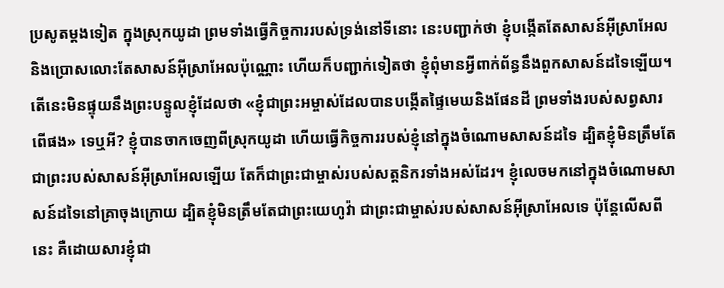ប្រសូតម្ដងទៀត ក្នុងស្រុកយូដា ព្រមទាំងធ្វើកិច្ចការរបស់ទ្រង់នៅទីនោះ នេះបញ្ជាក់ថា ខ្ញុំបង្កើតតែសាសន៍អ៊ីស្រាអែល និងប្រោសលោះតែសាសន៍អ៊ីស្រាអែលប៉ុណ្ណោះ ហើយក៏បញ្ជាក់ទៀតថា ខ្ញុំពុំមានអ្វីពាក់ព័ន្ធនឹងពួកសាសន៍ដទៃឡើយ។ តើនេះមិនផ្ទុយនឹងព្រះបន្ទូលខ្ញុំដែលថា «ខ្ញុំជាព្រះអម្ចាស់ដែលបានបង្កើតផ្ទៃមេឃនិងផែនដី ព្រមទាំងរបស់សព្វសារពើផង» ទេឬអី? ខ្ញុំបានចាកចេញពីស្រុកយូដា ហើយធ្វើកិច្ចការរបស់ខ្ញុំនៅក្នុងចំណោមសាសន៍ដទៃ ដ្បិតខ្ញុំមិនត្រឹមតែជាព្រះរបស់សាសន៍អ៊ីស្រាអែលឡើយ តែក៏ជាព្រះជាម្ចាស់របស់សត្តនិករទាំងអស់ដែរ។ ខ្ញុំលេចមកនៅក្នុងចំណោមសាសន៍ដទៃនៅគ្រាចុងក្រោយ ដ្បិតខ្ញុំមិនត្រឹមតែជាព្រះយេហូវ៉ា ជាព្រះជាម្ចាស់របស់សាសន៍អ៊ីស្រាអែលទេ ប៉ុន្ដែលើសពីនេះ គឺដោយសារខ្ញុំជា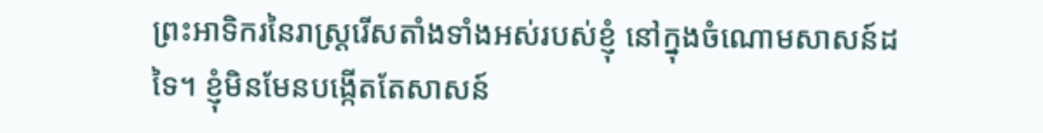ព្រះអាទិករនៃរាស្ដ្ររើសតាំងទាំងអស់របស់ខ្ញុំ នៅក្នុងចំណោមសាសន៍ដទៃ។ ខ្ញុំមិនមែនបង្កើតតែសាសន៍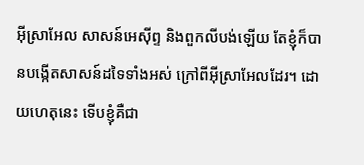អ៊ីស្រាអែល សាសន៍អេស៊ីព្ទ និងពួកលីបង់ឡើយ តែខ្ញុំក៏បានបង្កើតសាសន៍ដទៃទាំងអស់ ក្រៅពីអ៊ីស្រាអែលដែរ។ ដោយហេតុនេះ ទើបខ្ញុំគឺជា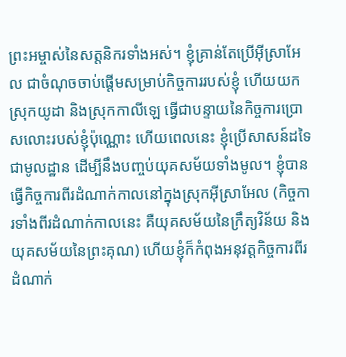ព្រះអម្ចាស់នៃសត្តនិករទាំងអស់។ ខ្ញុំគ្រាន់តែប្រើអ៊ីស្រាអែល ជាចំណុចចាប់ផ្ដើមសម្រាប់កិច្ចការរបស់ខ្ញុំ ហើយយកស្រុកយូដា និងស្រុកកាលីឡេ ធ្វើជាបន្ទាយនៃកិច្ចការប្រោសលោះរបស់ខ្ញុំប៉ុណ្ណោះ ហើយពេលនេះ ខ្ញុំប្រើសាសន៍ដទៃជាមូលដ្ឋាន ដើម្បីនឹងបញ្ចប់យុគសម័យទាំងមូល។ ខ្ញុំបានធ្វើកិច្ចការពីរដំណាក់កាលនៅក្នុងស្រុកអ៊ីស្រាអែល (កិច្ចការទាំងពីរដំណាក់កាលនេះ គឺយុគសម័យនៃក្រឹត្យវិន័យ និងយុគសម័យនៃព្រះគុណ) ហើយខ្ញុំក៏កំពុងអនុវត្តកិច្ចការពីរដំណាក់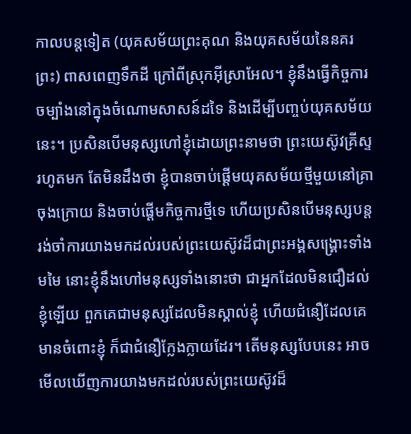កាលបន្តទៀត (យុគសម័យព្រះគុណ និងយុគសម័យនៃនគរព្រះ) ពាសពេញទឹកដី ក្រៅពីស្រុកអ៊ីស្រាអែល។ ខ្ញុំនឹងធ្វើកិច្ចការចម្បាំងនៅក្នុងចំណោមសាសន៍ដទៃ និងដើម្បីបញ្ចប់យុគសម័យនេះ។ ប្រសិនបើមនុស្សហៅខ្ញុំដោយព្រះនាមថា ព្រះយេស៊ូវគ្រីស្ទរហូតមក តែមិនដឹងថា ខ្ញុំបានចាប់ផ្ដើមយុគសម័យថ្មីមួយនៅគ្រាចុងក្រោយ និងចាប់ផ្ដើមកិច្ចការថ្មីទេ ហើយប្រសិនបើមនុស្សបន្តរង់ចាំការយាងមកដល់របស់ព្រះយេស៊ូវដ៏ជាព្រះអង្គសង្គ្រោះទាំងមមៃ នោះខ្ញុំនឹងហៅមនុស្សទាំងនោះថា ជាអ្នកដែលមិនជឿដល់ខ្ញុំឡើយ ពួកគេជាមនុស្សដែលមិនស្គាល់ខ្ញុំ ហើយជំនឿដែលគេមានចំពោះខ្ញុំ ក៏ជាជំនឿក្លែងក្លាយដែរ។ តើមនុស្សបែបនេះ អាចមើលឃើញការយាងមកដល់របស់ព្រះយេស៊ូវដ៏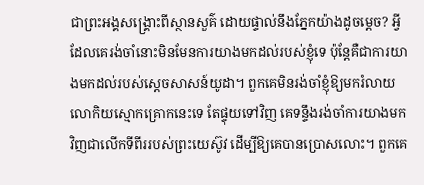ជាព្រះអង្គសង្គ្រោះពីស្ថានសួគ៌ ដោយផ្ទាល់នឹងភ្នែកយ៉ាងដូចម្ដេច? អ្វីដែលគេរង់ចាំនោះមិនមែនការយាងមកដល់របស់ខ្ញុំទេ ប៉ុន្តែគឺជាការយាងមកដល់របស់ស្ដេចសាសន៍យូដា។ ពួកគេមិនរង់ចាំខ្ញុំឱ្យមករំលាយលោកិយស្មោកគ្រោកនេះទេ តែផ្ទុយទៅវិញ គេទន្ទឹងរង់ចាំការយាងមកវិញជាលើកទីពីររបស់ព្រះយេស៊ូវ ដើម្បីឱ្យគេបានប្រោសលោះ។ ពួកគេ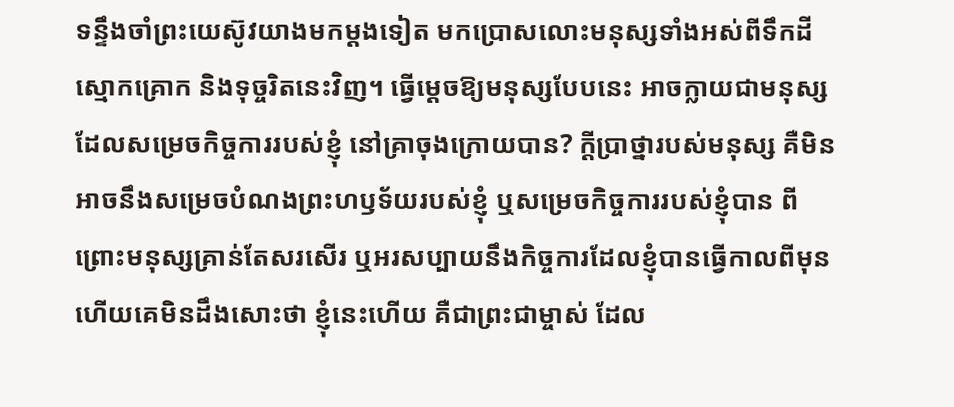ទន្ទឹងចាំព្រះយេស៊ូវយាងមកម្ដងទៀត មកប្រោសលោះមនុស្សទាំងអស់ពីទឹកដីស្មោកគ្រោក និងទុច្ចរិតនេះវិញ។ ធ្វើម្ដេចឱ្យមនុស្សបែបនេះ អាចក្លាយជាមនុស្សដែលសម្រេចកិច្ចការរបស់ខ្ញុំ នៅគ្រាចុងក្រោយបាន? ក្ដីប្រាថ្នារបស់មនុស្ស គឺមិនអាចនឹងសម្រេចបំណងព្រះហឫទ័យរបស់ខ្ញុំ ឬសម្រេចកិច្ចការរបស់ខ្ញុំបាន ពីព្រោះមនុស្សគ្រាន់តែសរសើរ ឬអរសប្បាយនឹងកិច្ចការដែលខ្ញុំបានធ្វើកាលពីមុន ហើយគេមិនដឹងសោះថា ខ្ញុំនេះហើយ គឺជាព្រះជាម្ចាស់ ដែល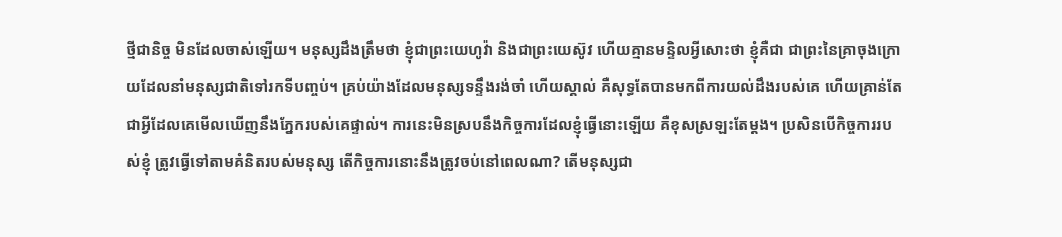ថ្មីជានិច្ច មិនដែលចាស់ឡើយ។ មនុស្សដឹងត្រឹមថា ខ្ញុំជាព្រះយេហូវ៉ា និងជាព្រះយេស៊ូវ ហើយគ្មានមន្ទិលអ្វីសោះថា ខ្ញុំគឺជា ជាព្រះនៃគ្រាចុងក្រោយដែលនាំមនុស្សជាតិទៅរកទីបញ្ចប់។ គ្រប់យ៉ាងដែលមនុស្សទន្ទឹងរង់ចាំ ហើយស្គាល់ គឺសុទ្ធតែបានមកពីការយល់ដឹងរបស់គេ ហើយគ្រាន់តែជាអ្វីដែលគេមើលឃើញនឹងភ្នែករបស់គេផ្ទាល់។ ការនេះមិនស្របនឹងកិច្ចការដែលខ្ញុំធ្វើនោះឡើយ គឺខុសស្រឡះតែម្ដង។ ប្រសិនបើកិច្ចការរបស់ខ្ញុំ ត្រូវធ្វើទៅតាមគំនិតរបស់មនុស្ស តើកិច្ចការនោះនឹងត្រូវចប់នៅពេលណា? តើមនុស្សជា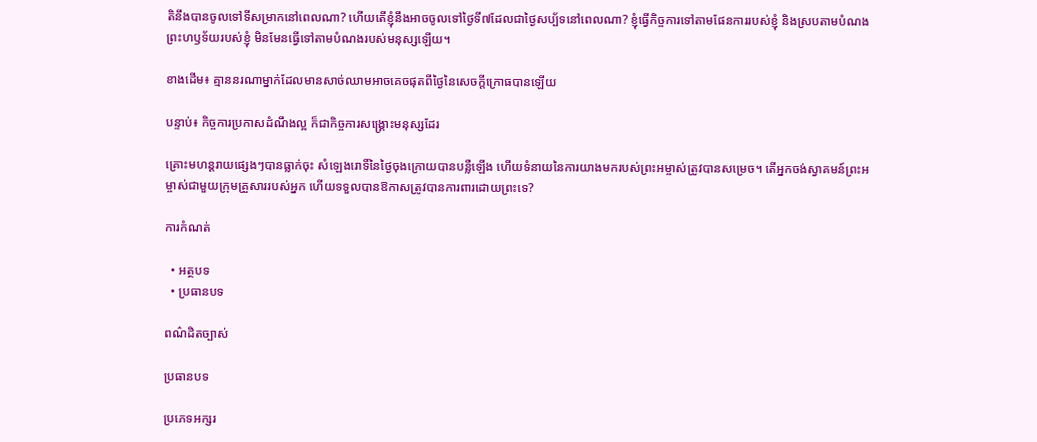តិនឹងបានចូលទៅទីសម្រាកនៅពេលណា? ហើយតើខ្ញុំនឹងអាចចូលទៅថ្ងៃទី៧ដែលជាថ្ងៃសប្ប័ទនៅពេលណា? ខ្ញុំធ្វើកិច្ចការទៅតាមផែនការរបស់ខ្ញុំ និងស្របតាមបំណងព្រះហឫទ័យរបស់ខ្ញុំ មិនមែនធ្វើទៅតាមបំណងរបស់មនុស្សឡើយ។

ខាងដើម៖ គ្មាននរណាម្នាក់ដែលមានសាច់ឈាមអាចគេចផុតពីថ្ងៃនៃសេចក្ដីក្រោធបានឡើយ

បន្ទាប់៖ កិច្ចការប្រកាសដំណឹងល្អ ក៏ជាកិច្ចការសង្គ្រោះមនុស្សដែរ

គ្រោះមហន្តរាយផ្សេងៗបានធ្លាក់ចុះ សំឡេងរោទិ៍នៃថ្ងៃចុងក្រោយបានបន្លឺឡើង ហើយទំនាយនៃការយាងមករបស់ព្រះអម្ចាស់ត្រូវបានសម្រេច។ តើអ្នកចង់ស្វាគមន៍ព្រះអម្ចាស់ជាមួយក្រុមគ្រួសាររបស់អ្នក ហើយទទួលបានឱកាសត្រូវបានការពារដោយព្រះទេ?

ការកំណត់

  • អត្ថបទ
  • ប្រធានបទ

ពណ៌ដិតច្បាស់

ប្រធានបទ

ប្រភេទអក្សរ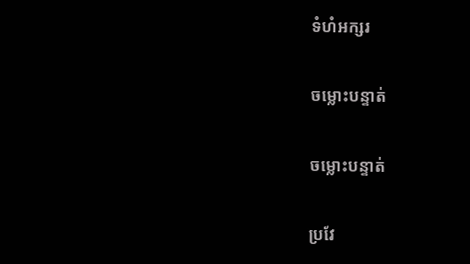ទំហំអក្សរ

ចម្លោះបន្ទាត់

ចម្លោះបន្ទាត់

ប្រវែ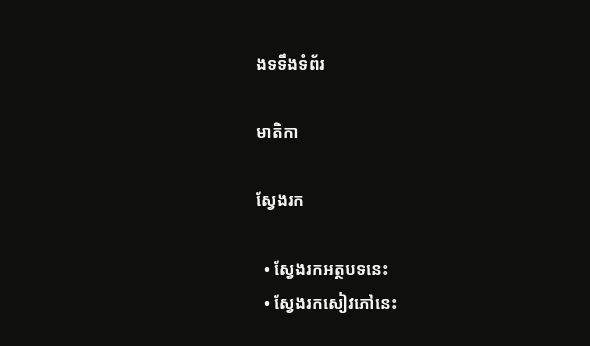ងទទឹងទំព័រ

មាតិកា

ស្វែងរក

  • ស្វែងរកអត្ថបទនេះ
  • ស្វែងរកសៀវភៅនេះ